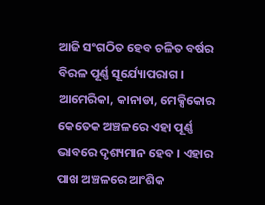ଆଜି ସଂଗଠିତ ହେବ ଚଳିତ ବର୍ଷର ବିରଳ ପୂର୍ଣ୍ଣ ସୂର୍ଯ୍ୟୋପରାଗ । ଆମେରିକା, କାନାଡା, ମେକ୍ସିକୋର କେତେକ ଅଞ୍ଚଳରେ ଏହା ପୂର୍ଣ୍ଣ ଭାବରେ ଦୃଶ୍ୟମାନ ହେବ । ଏହାର ପାଖ ଅଞ୍ଚଳରେ ଆଂଶିକ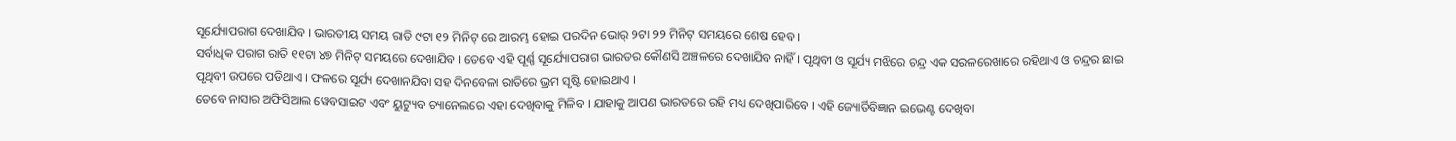ସୂର୍ଯ୍ୟୋପରାଗ ଦେଖାଯିବ । ଭାରତୀୟ ସମୟ ରାତି ୯ଟା ୧୨ ମିନିଟ୍ ରେ ଆରମ୍ଭ ହୋଇ ପରଦିନ ଭୋର୍ ୨ଟା ୨୨ ମିନିଟ୍ ସମୟରେ ଶେଷ ହେବ ।
ସର୍ବାଧିକ ପରାଗ ରାତି ୧୧ଟା ୪୭ ମିନିଟ୍ ସମୟରେ ଦେଖାଯିବ । ତେବେ ଏହି ପୂର୍ଣ୍ଣ ସୂର୍ଯ୍ୟୋପରାଗ ଭାରତର କୌଣସି ଅଞ୍ଚଳରେ ଦେଖାଯିବ ନାହିଁ । ପୃଥିବୀ ଓ ସୂର୍ଯ୍ୟ ମଝିରେ ଚନ୍ଦ୍ର ଏକ ସରଳରେଖାରେ ରହିଥାଏ ଓ ଚନ୍ଦ୍ରର ଛାଇ ପୃଥିବୀ ଉପରେ ପଡିଥାଏ । ଫଳରେ ସୂର୍ଯ୍ୟ ଦେଖାନଯିବା ସହ ଦିନବେଳା ରାତିରେ ଭ୍ରମ ସୃଷ୍ଟି ହୋଇଥାଏ ।
ତେବେ ନାସାର ଅଫିସିଆଲ ୱେବସାଇଟ ଏବଂ ୟୁଟ୍ୟୁବ ଚ୍ୟାନେଲରେ ଏହା ଦେଖିବାକୁ ମିଳିବ । ଯାହାକୁ ଆପଣ ଭାରତରେ ରହି ମଧ୍ୟ ଦେଖିପାରିବେ । ଏହି ଜ୍ୟୋର୍ତିବିଜ୍ଞାନ ଇଭେଣ୍ଟ ଦେଖିବା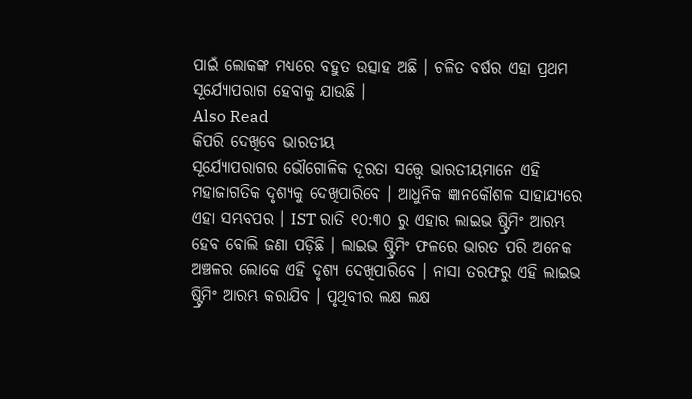ପାଇଁ ଲୋକଙ୍କ ମଧ୍ୟରେ ବହୁତ ଉତ୍ସାହ ଅଛି । ଚଳିତ ବର୍ଷର ଏହା ପ୍ରଥମ ସୂର୍ଯ୍ୟୋପରାଗ ହେବାକୁ ଯାଉଛି ।
Also Read
କିପରି ଦେଖିବେ ଭାରତୀୟ
ସୂର୍ଯ୍ୟୋପରାଗର ଭୌଗୋଳିକ ଦୂରତା ସତ୍ତ୍ୱେ ଭାରତୀୟମାନେ ଏହି ମହାଜାଗତିକ ଦୃଶ୍ୟକୁ ଦେଖିପାରିବେ । ଆଧୁନିକ ଜ୍ଞାନକୌଶଳ ସାହାଯ୍ୟରେ ଏହା ସମ୍ଭବପର । IST ରାତି ୧୦:୩୦ ରୁ ଏହାର ଲାଇଭ ଷ୍ଟ୍ରିମିଂ ଆରମ୍ଭ ହେବ ବୋଲି ଜଣା ପଡ଼ିଛି । ଲାଇଭ ଷ୍ଟ୍ରିମିଂ ଫଳରେ ଭାରତ ପରି ଅନେକ ଅଞ୍ଚଳର ଲୋକେ ଏହି ଦୃଶ୍ୟ ଦେଖିପାରିବେ । ନାସା ତରଫରୁ ଏହି ଲାଇଭ ଷ୍ଟ୍ରିମିଂ ଆରମ୍ଭ କରାଯିବ । ପୃଥିବୀର ଲକ୍ଷ ଲକ୍ଷ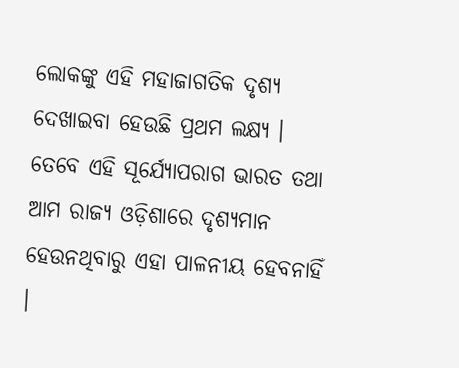ଲୋକଙ୍କୁ ଏହି ମହାଜାଗତିକ ଦୃଶ୍ୟ ଦେଖାଇବା ହେଉଛି ପ୍ରଥମ ଲକ୍ଷ୍ୟ ।
ତେବେ ଏହି ସୂର୍ଯ୍ୟୋପରାଗ ଭାରତ ତଥା ଆମ ରାଜ୍ୟ ଓଡ଼ିଶାରେ ଦୃଶ୍ୟମାନ ହେଉନଥିବାରୁ ଏହା ପାଳନୀୟ ହେବନାହିଁ ।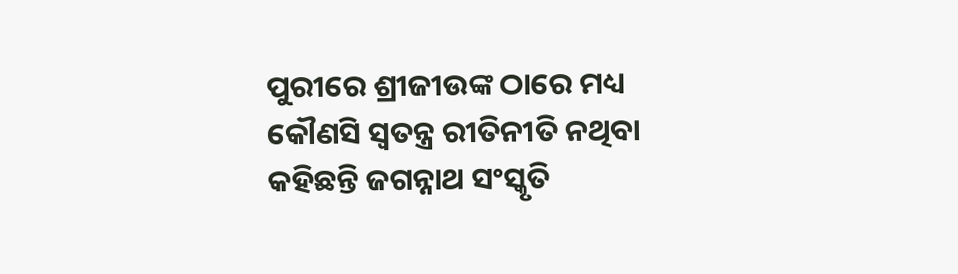ପୁରୀରେ ଶ୍ରୀଜୀଉଙ୍କ ଠାରେ ମଧ୍ୟ କୌଣସି ସ୍ୱତନ୍ତ୍ର ରୀତିନୀତି ନଥିବା କହିଛନ୍ତି ଜଗନ୍ନାଥ ସଂସ୍କୃତି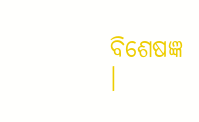ବିଶେଷଜ୍ଞ ।